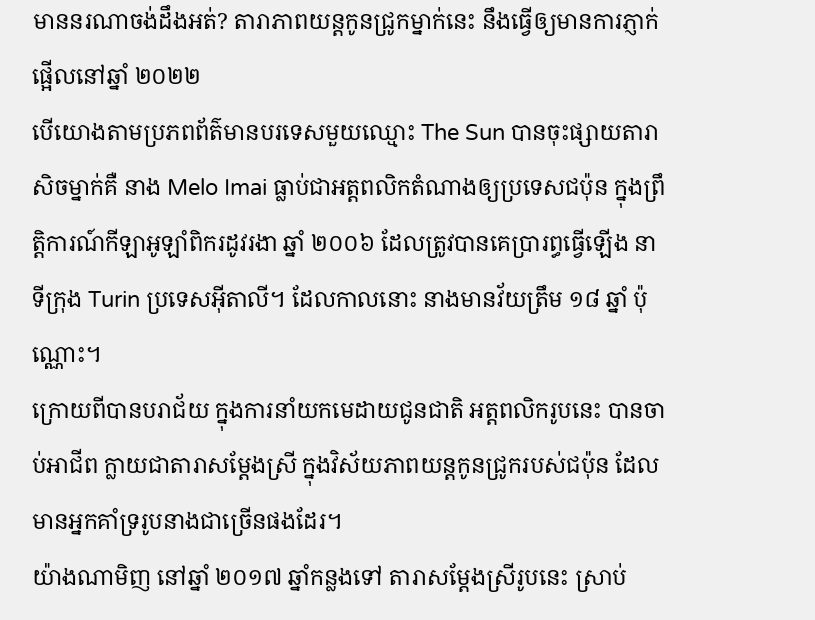មាននរណាចង់ដឹងអត់? តារាភាពយន្តកូនជ្រូកម្នាក់នេះ នឹងធ្វើឲ្យមានការភ្ញាក់ផ្អើលនៅឆ្នាំ ២០២២
បើយោងតាមប្រភពព័ត៌មានបរទេសមួយឈ្មោះ The Sun បានចុះផ្សាយតារាសិចម្នាក់គឺ នាង Melo Imai ធ្លាប់ជាអត្តពលិកតំណាងឲ្យប្រទេសជប៉ុន ក្នុងព្រឹត្តិការណ៍កីឡាអូឡាំពិករដូវរងា ឆ្នាំ ២០០៦ ដែលត្រូវបានគេប្រារព្ធធ្វើឡើង នាទីក្រុង Turin ប្រទេសអុីតាលី។ ដែលកាលនោះ នាងមានវ័យត្រឹម ១៨ ឆ្នាំ ប៉ុណ្ណោះ។
ក្រោយពីបានបរាជ័យ ក្នុងការនាំយកមេដាយជូនជាតិ អត្តពលិករូបនេះ បានចាប់អាជីព ក្លាយជាតារាសម្តែងស្រី ក្នុងវិស័យភាពយន្តកូនជ្រូករបស់ជប៉ុន ដែលមានអ្នកគាំទ្ររូបនាងជាច្រើនផងដែរ។
យ៉ាងណាមិញ នៅឆ្នាំ ២០១៧ ឆ្នាំកន្លងទៅ តារាសម្តែងស្រីរូបនេះ ស្រាប់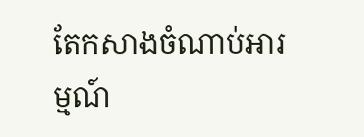តែកសាងចំណាប់អារម្មណ៍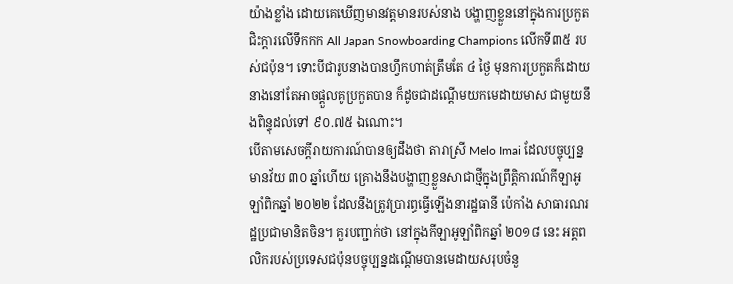យ៉ាងខ្លាំង ដោយគេឃើញមានវត្តមានរបស់នាង បង្ហាញខ្លួននៅក្នុងការប្រកួតជិះក្តារលើទឹកកក All Japan Snowboarding Champions លើកទី៣៥ របស់ជប៉ុន។ ទោះបីជារូបនាងបានហ្វឹកហាត់ត្រឹមតែ ៤ ថ្ងៃ មុនការប្រកួតក៏ដោយ នាងនៅតែអាចផ្តួលគូប្រកួតបាន ក៏ដូចជាដណ្តើមយកមេដាយមាស ជាមួយនឹងពិន្ទុដល់ទៅ ៩០.៧៥ ឯណោះ។
បើតាមសេចក្តីរាយការណ៍បានឲ្យដឹងថា តារាស្រី Melo Imai ដែលបច្ចុប្បន្នមានវ័យ ៣០ ឆ្នាំហើយ គ្រោងនឹងបង្ហាញខ្លួនសាជាថ្មីក្នុងព្រឹត្តិការណ៍កីឡាអូឡាំពិកឆ្នាំ ២០២២ ដែលនឹងត្រូវប្រារព្ធធ្វើឡើងនារដ្ឋធានី ប៉េកាំង សាធារណរដ្ឋប្រជាមានិតចិន។ គួរបញ្ជាក់ថា នៅក្នុងកីឡាអូឡាំពិកឆ្នាំ ២០១៨ នេះ អត្តពលិករបស់ប្រទេសជប៉ុនបច្ចុប្បន្នដណ្តើមបានមេដាយសរុបចំនួ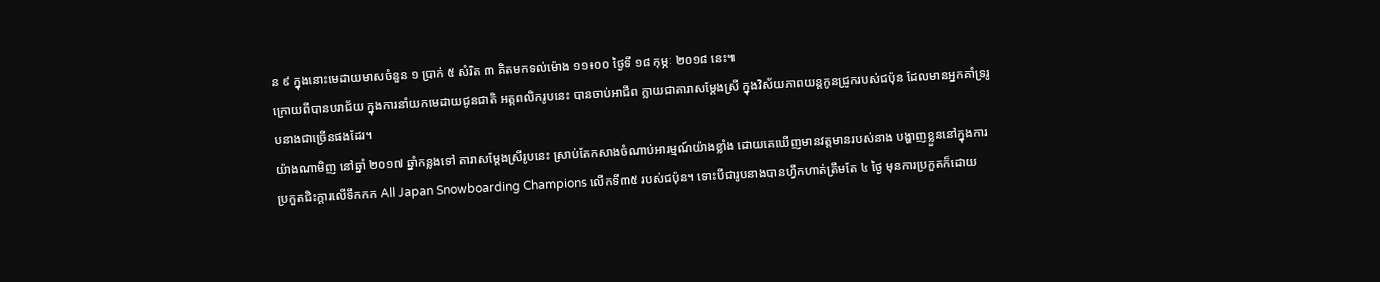ន ៩ ក្នុងនោះមេដាយមាសចំនួន ១ ប្រាក់ ៥ សំរិត ៣ គិតមកទល់ម៉ោង ១១៖០០ ថ្ងៃទី ១៨ កុម្ភៈ ២០១៨ នេះ៕
ក្រោយពីបានបរាជ័យ ក្នុងការនាំយកមេដាយជូនជាតិ អត្តពលិករូបនេះ បានចាប់អាជីព ក្លាយជាតារាសម្តែងស្រី ក្នុងវិស័យភាពយន្តកូនជ្រូករបស់ជប៉ុន ដែលមានអ្នកគាំទ្ររូបនាងជាច្រើនផងដែរ។
យ៉ាងណាមិញ នៅឆ្នាំ ២០១៧ ឆ្នាំកន្លងទៅ តារាសម្តែងស្រីរូបនេះ ស្រាប់តែកសាងចំណាប់អារម្មណ៍យ៉ាងខ្លាំង ដោយគេឃើញមានវត្តមានរបស់នាង បង្ហាញខ្លួននៅក្នុងការប្រកួតជិះក្តារលើទឹកកក All Japan Snowboarding Champions លើកទី៣៥ របស់ជប៉ុន។ ទោះបីជារូបនាងបានហ្វឹកហាត់ត្រឹមតែ ៤ ថ្ងៃ មុនការប្រកួតក៏ដោយ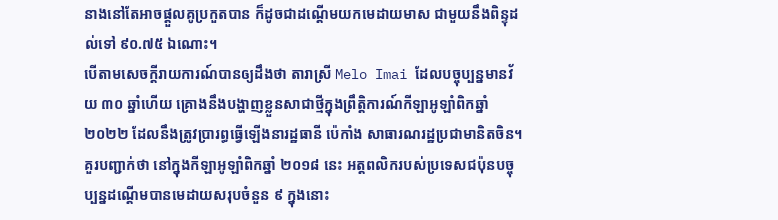នាងនៅតែអាចផ្តួលគូប្រកួតបាន ក៏ដូចជាដណ្តើមយកមេដាយមាស ជាមួយនឹងពិន្ទុដល់ទៅ ៩០.៧៥ ឯណោះ។
បើតាមសេចក្តីរាយការណ៍បានឲ្យដឹងថា តារាស្រី Melo Imai ដែលបច្ចុប្បន្នមានវ័យ ៣០ ឆ្នាំហើយ គ្រោងនឹងបង្ហាញខ្លួនសាជាថ្មីក្នុងព្រឹត្តិការណ៍កីឡាអូឡាំពិកឆ្នាំ ២០២២ ដែលនឹងត្រូវប្រារព្ធធ្វើឡើងនារដ្ឋធានី ប៉េកាំង សាធារណរដ្ឋប្រជាមានិតចិន។ គួរបញ្ជាក់ថា នៅក្នុងកីឡាអូឡាំពិកឆ្នាំ ២០១៨ នេះ អត្តពលិករបស់ប្រទេសជប៉ុនបច្ចុប្បន្នដណ្តើមបានមេដាយសរុបចំនួន ៩ ក្នុងនោះ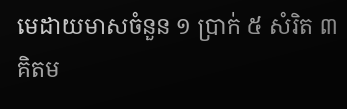មេដាយមាសចំនួន ១ ប្រាក់ ៥ សំរិត ៣ គិតម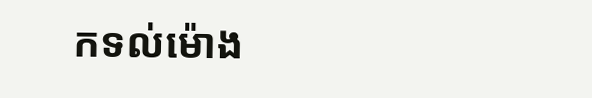កទល់ម៉ោង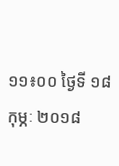១១៖០០ ថ្ងៃទី ១៨ កុម្ភៈ ២០១៨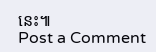នេះ៕
Post a Comment